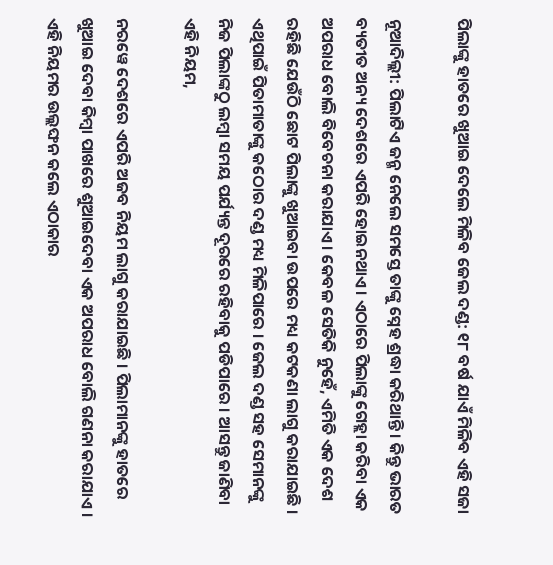ପିଲାଙ୍କୁ ହାତରେ ଖୁଆଇ ଦେଲେ ମିଳିବ ଜେଲ ଦଣ୍ଡ: ୧୮ ବର୍ଷ ଯାଏଁ ମିଳିବ ଏହି ସଜା

ନୂଆଦିଲ୍ଲୀ: ପିଲାଟିଏ ଜନ୍ମ ନେଲେ ସମସ୍ତେ ତାଙ୍କୁ ସ୍ନେହ ଶ୍ରଦ୍ଧା କରିଥାନ୍ତି । କିନ୍ତୁ ଭାରତ ବ୍ୟତୀତ ଅନ୍ୟ ଦେଶରେ ଏପରି ହୋଇନଥାଏ । ଏଠାରେ ପିଲାଙ୍କୁ ଗେହ୍ଲା କରିବା ଏକ ଅପରାଧ ବୋଲି ବିବେଚନା କରାଯାଏ । କେବଳ ସେତିକି ନୁହେଁ, ଏମିତି ଏକ ଦେଶ ରହିଛି ଯେଉଁଠି ଛୋଟ ପିଲାଙ୍କୁ ଖୁଆଇବା ଉପରେ ମଧ୍ୟ କଟକଣା ଲାଗୁ କରାଯାଇଛି । ଏଥିପାଇଁ ପିତାମାତାଙ୍କୁ କଠୋର ଦଣ୍ଡ ମଧ୍ୟ ମିଳିପାରେ । ଜେଲ ଦଣ୍ଡ ସହ ସେମାନଙ୍କୁ ନିଜ ପିଲାଙ୍କଠୁ ଲମ୍ବା ସମୟ ପର୍ଯ୍ୟନ୍ତ ଦୂରରେ ରହିବାକୁ ପଡିପାରେ । ଆସନ୍ତୁ ଜାଣିବା ଏହି ନିୟମ,

ନରୱେ ଦେଶରେ ଏପରି ଅଜବ ନିୟମ ଲାଗୁ କରାଯାଇଛି । ପିଲାମାନଙ୍କୁ ହାତରେ ଖୁଆଇ ଦେବା କିମ୍ବା ପାଖରେ ଶୁଆଇଦେବା ଏକ ଅପରାଧ ବୋଲି ଗଣନା କରାଯାଏ । ଏହି ନିୟମର ଉଲ୍ଲଙ୍ଘନ କଲେ ଏଠାକାର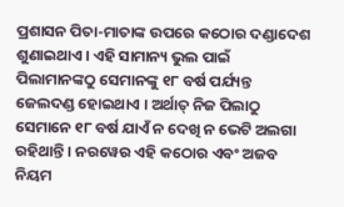ପ୍ରଶାସନ ପିତା-ମାତାଙ୍କ ଉପରେ କଠୋର ଦଣ୍ଡାଦେଶ ଶୁଣାଇଥାଏ । ଏହି ସାମାନ୍ୟ ଭୁଲ ପାଇଁ ପିଲାମାନଙ୍କଠୁ ସେମାନଙ୍କୁ ୧୮ ବର୍ଷ ପର୍ଯ୍ୟନ୍ତ ଜେଲଦଣ୍ଡ ହୋଇଥାଏ । ଅର୍ଥାତ୍ ନିଜ ପିଲାଠୁ ସେମାନେ ୧୮ ବର୍ଷ ଯାଏଁ ନ ଦେଖି ନ ଭେଟି ଅଲଗା ରହିଥାନ୍ତି । ନରୱେର ଏହି କଠୋର ଏବଂ ଅଜବ ନିୟମ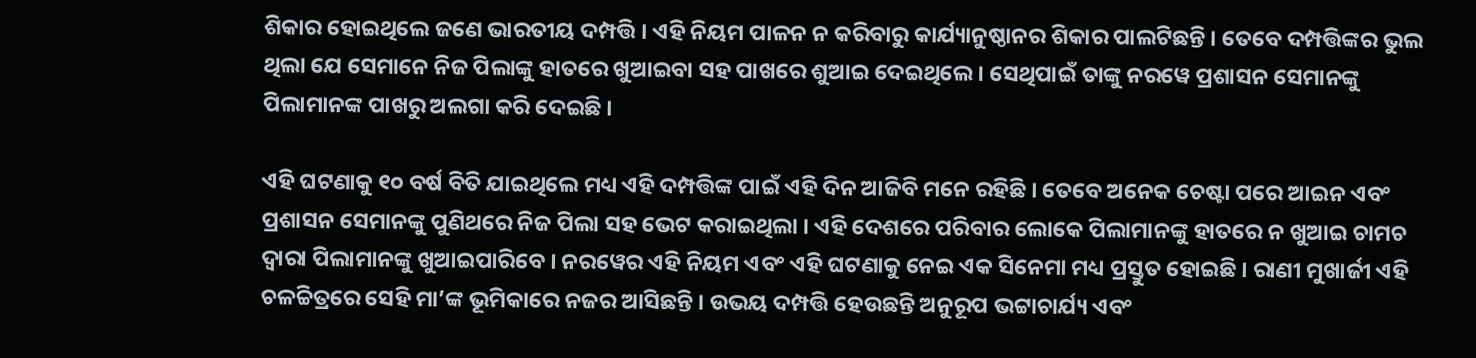ଶିକାର ହୋଇଥିଲେ ଜଣେ ଭାରତୀୟ ଦମ୍ପତ୍ତି । ଏହି ନିୟମ ପାଳନ ନ କରିବାରୁ କାର୍ଯ୍ୟାନୁଷ୍ଠାନର ଶିକାର ପାଲଟିଛନ୍ତି । ତେବେ ଦମ୍ପତ୍ତିଙ୍କର ଭୁଲ ଥିଲା ଯେ ସେମାନେ ନିଜ ପିଲାଙ୍କୁ ହାତରେ ଖୁଆଇବା ସହ ପାଖରେ ଶୁଆଇ ଦେଇଥିଲେ । ସେଥିପାଇଁ ତାଙ୍କୁ ନରୱେ ପ୍ରଶାସନ ସେମାନଙ୍କୁ ପିଲାମାନଙ୍କ ପାଖରୁ ଅଲଗା କରି ଦେଇଛି ।

ଏହି ଘଟଣାକୁ ୧୦ ବର୍ଷ ବିତି ଯାଇଥିଲେ ମଧ୍ୟ ଏହି ଦମ୍ପତ୍ତିଙ୍କ ପାଇଁ ଏହି ଦିନ ଆଜିବି ମନେ ରହିଛି । ତେବେ ଅନେକ ଚେଷ୍ଟା ପରେ ଆଇନ ଏବଂ ପ୍ରଶାସନ ସେମାନଙ୍କୁ ପୁଣିଥରେ ନିଜ ପିଲା ସହ ଭେଟ କରାଇଥିଲା । ଏହି ଦେଶରେ ପରିବାର ଲୋକେ ପିଲାମାନଙ୍କୁ ହାତରେ ନ ଖୁଆଇ ଚାମଚ ଦ୍ୱାରା ପିଲାମାନଙ୍କୁ ଖୁଆଇପାରିବେ । ନରୱେର ଏହି ନିୟମ ଏବଂ ଏହି ଘଟଣାକୁ ନେଇ ଏକ ସିନେମା ମଧ୍ୟ ପ୍ରସ୍ତୁତ ହୋଇଛି । ରାଣୀ ମୁଖାର୍ଜୀ ଏହି ଚଳଚ୍ଚିତ୍ରରେ ସେହି ମା’ଙ୍କ ଭୂମିକାରେ ନଜର ଆସିଛନ୍ତି । ଉଭୟ ଦମ୍ପତ୍ତି ହେଉଛନ୍ତି ଅନୁରୂପ ଭଟ୍ଟାଚାର୍ଯ୍ୟ ଏବଂ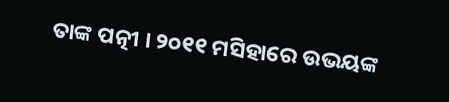ତାଙ୍କ ପତ୍ନୀ । ୨୦୧୧ ମସିହାରେ ଉଭୟଙ୍କ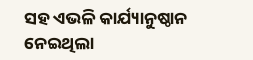ସହ ଏଭଳି କାର୍ଯ୍ୟାନୁଷ୍ଠାନ ନେଇଥିଲା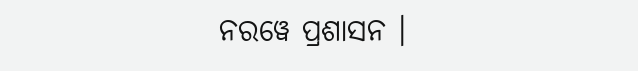ନରୱେ ପ୍ରଶାସନ ।